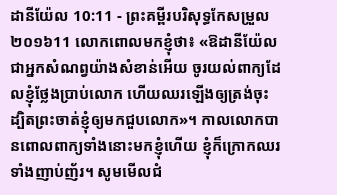ដានីយ៉ែល 10:11 - ព្រះគម្ពីរបរិសុទ្ធកែសម្រួល ២០១៦11 លោកពោលមកខ្ញុំថា៖ «ឱដានីយ៉ែល ជាអ្នកសំណព្វយ៉ាងសំខាន់អើយ ចូរយល់ពាក្យដែលខ្ញុំថ្លែងប្រាប់លោក ហើយឈរឡើងឲ្យត្រង់ចុះ ដ្បិតព្រះចាត់ខ្ញុំឲ្យមកជួបលោក»។ កាលលោកបានពោលពាក្យទាំងនោះមកខ្ញុំហើយ ខ្ញុំក៏ក្រោកឈរទាំងញាប់ញ័រ។ សូមមើលជំ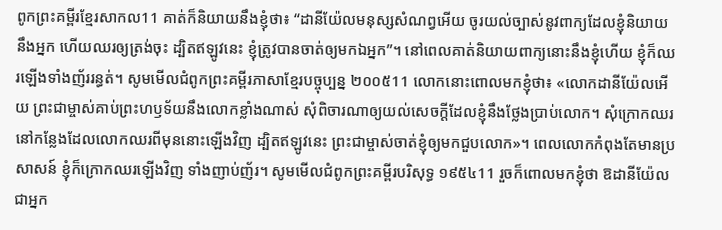ពូកព្រះគម្ពីរខ្មែរសាកល11 គាត់ក៏និយាយនឹងខ្ញុំថា៖ “ដានីយ៉ែលមនុស្សសំណព្វអើយ ចូរយល់ច្បាស់នូវពាក្យដែលខ្ញុំនិយាយនឹងអ្នក ហើយឈរឲ្យត្រង់ចុះ ដ្បិតឥឡូវនេះ ខ្ញុំត្រូវបានចាត់ឲ្យមកឯអ្នក”។ នៅពេលគាត់និយាយពាក្យនោះនឹងខ្ញុំហើយ ខ្ញុំក៏ឈរឡើងទាំងញ័ររន្ធត់។ សូមមើលជំពូកព្រះគម្ពីរភាសាខ្មែរបច្ចុប្បន្ន ២០០៥11 លោកនោះពោលមកខ្ញុំថា៖ «លោកដានីយ៉ែលអើយ ព្រះជាម្ចាស់គាប់ព្រះហឫទ័យនឹងលោកខ្លាំងណាស់ សុំពិចារណាឲ្យយល់សេចក្ដីដែលខ្ញុំនឹងថ្លែងប្រាប់លោក។ សុំក្រោកឈរនៅកន្លែងដែលលោកឈរពីមុននោះឡើងវិញ ដ្បិតឥឡូវនេះ ព្រះជាម្ចាស់ចាត់ខ្ញុំឲ្យមកជួបលោក»។ ពេលលោកកំពុងតែមានប្រសាសន៍ ខ្ញុំក៏ក្រោកឈរឡើងវិញ ទាំងញាប់ញ័រ។ សូមមើលជំពូកព្រះគម្ពីរបរិសុទ្ធ ១៩៥៤11 រួចក៏ពោលមកខ្ញុំថា ឱដានីយ៉ែលជាអ្នក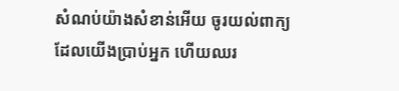សំណប់យ៉ាងសំខាន់អើយ ចូរយល់ពាក្យដែលយើងប្រាប់អ្នក ហើយឈរ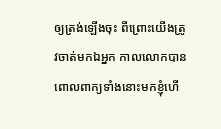ឲ្យត្រង់ឡើងចុះ ពីព្រោះយើងត្រូវចាត់មកឯអ្នក កាលលោកបានពោលពាក្យទាំងនោះមកខ្ញុំហើ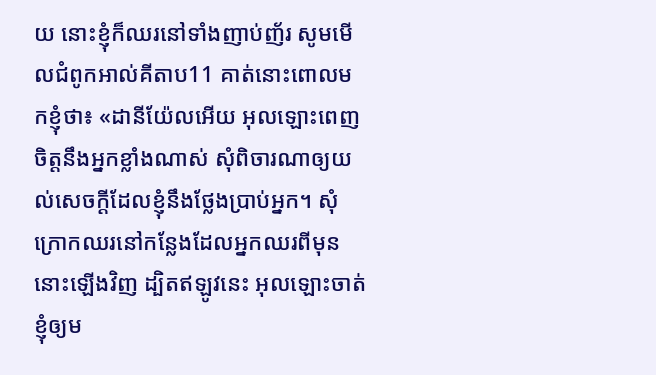យ នោះខ្ញុំក៏ឈរនៅទាំងញាប់ញ័រ សូមមើលជំពូកអាល់គីតាប11 គាត់នោះពោលមកខ្ញុំថា៖ «ដានីយ៉ែលអើយ អុលឡោះពេញចិត្តនឹងអ្នកខ្លាំងណាស់ សុំពិចារណាឲ្យយល់សេចក្ដីដែលខ្ញុំនឹងថ្លែងប្រាប់អ្នក។ សុំក្រោកឈរនៅកន្លែងដែលអ្នកឈរពីមុននោះឡើងវិញ ដ្បិតឥឡូវនេះ អុលឡោះចាត់ខ្ញុំឲ្យម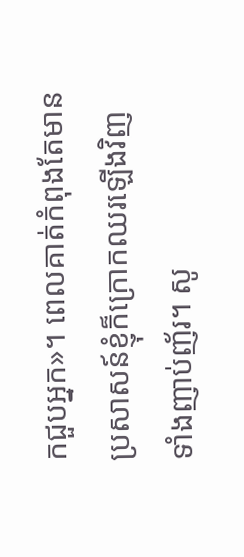កជួបអ្នក»។ ពេលគាត់កំពុងតែមានប្រសាសន៍ខ្ញុំក៏ក្រោកឈរឡើងវិញ ទាំងញាប់ញ័រ។ សូ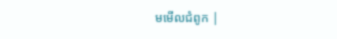មមើលជំពូក |